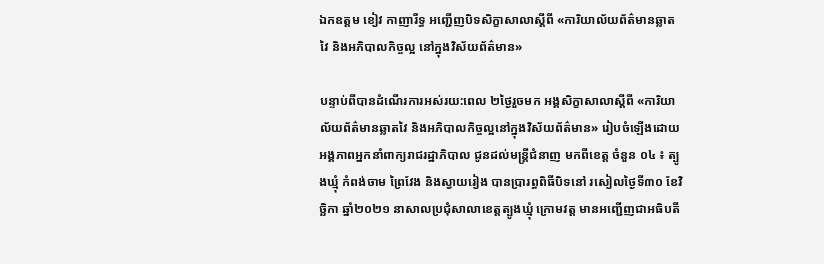ឯកឧត្តម ខៀវ កាញារីទ្ធ អញ្ជេីញបិទសិក្ខាសាលាស្ដីពី «ការិយាល័យព័ត៌មានឆ្លាតវៃ និងអភិបាលកិច្ចល្អ នៅក្នុងវិស័យព័ត៌មាន»

បន្ទាប់ពីបានដំណើរការអស់រយ:ពេល ២ថ្ងៃរួចមក អង្គសិក្ខាសាលាស្ដីពី «ការិយាល័យព័ត៌មានឆ្លាតវៃ និងអភិបាលកិច្ចល្អនៅក្នុងវិស័យព័ត៌មាន» រៀបចំឡើងដោយ អង្គភាពអ្នកនាំពាក្យរាជរដ្ឋាភិបាល ជូនដល់មន្ត្រីជំនាញ មកពីខេត្ត ចំនួន ០៤ ៖ ត្បូងឃ្មុំ កំពង់ចាម ព្រៃវែង និងស្វាយរៀង បានប្រារព្ធពិធីបិទនៅ រសៀលថ្ងៃទី៣០ ខែវិច្ឆិកា ឆ្នាំ២០២១ នាសាលប្រជុំសាលាខេត្តត្បូងឃ្មុំ ក្រោមវត្ត មានអញ្ជើញជាអធិបតី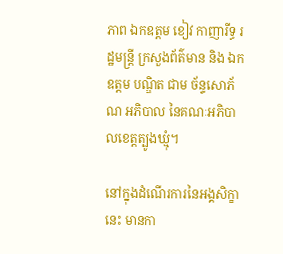ភាព ឯកឧត្តម ខៀវ កាញារីទ្ធ រដ្ឋមន្រ្តី ក្រសួងព័ត៌មាន និង ឯកឧត្តម បណ្ឌិត ជាម ច័ន្ទសោភ័ណ អភិបាល នៃគណៈអភិបាលខេត្តត្បូងឃ្មុំ។

នៅក្នុងដំណើរការនៃអង្គសិក្ខានេះ មានកា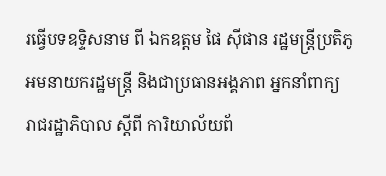រធ្វើបទឧទ្ទិសនាម ពី ឯកឧត្តម ផៃ ស៊ីផាន រដ្ឋមន្រ្តីប្រតិភូអមនាយករដ្ឋមន្រ្តី និងជាប្រធានអង្គភាព អ្នកនាំពាក្យ រាជរដ្ឋាភិបាល ស្តីពី ការិយាល័យព័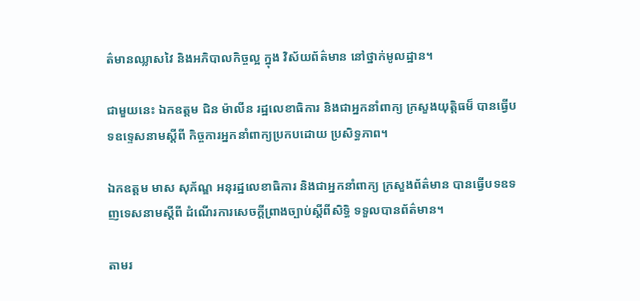ត៌មានឈ្លាសវៃ និងអភិបាលកិច្ចល្អ ក្នុង វិស័យព័ត៌មាន នៅថ្នាក់មូលដ្ឋាន។

ជាមួយនេះ ឯកឧត្តម ជិន ម៉ាលីន រដ្ឋលេខាធិការ និងជាអ្នកនាំពាក្យ ក្រសួងយុត្តិធម៏ បានធ្វើបទឧទ្ទេសនាមស្តីពី កិច្ចការអ្នកនាំពាក្យប្រកបដោយ ប្រសិទ្ធភាព។

ឯកឧត្តម មាស សុភ័ណ្ឌ អនុរដ្ឋលេខាធិការ និងជាអ្នកនាំពាក្យ ក្រសួងព័ត៌មាន បានធ្វើបទឧទញទេសនាមស្តីពី ដំណើរការសេចក្តីព្រាងច្បាប់ស្តីពីសិទ្ធិ ទទួលបានព័ត៌មាន។

តាមរ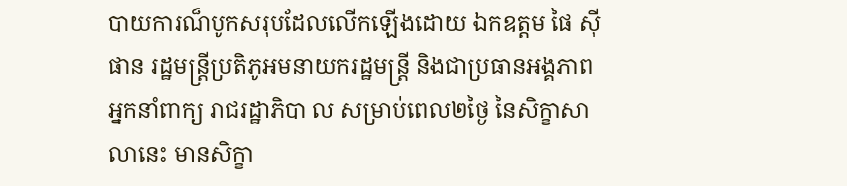បាយការណ៏បូកសរុបដែលលើកឡើងដោយ ឯកឧត្តម ផៃ ស៊ីផាន រដ្ឋមន្រ្តីប្រតិភូអមនាយករដ្ឋមន្រ្តី និងជាប្រធានអង្គភាពអ្នកនាំពាក្យ រាជរដ្ឋាភិបា ល សម្រាប់ពេល២ថ្ងៃ នៃសិក្ខាសាលានេះ មានសិក្ខា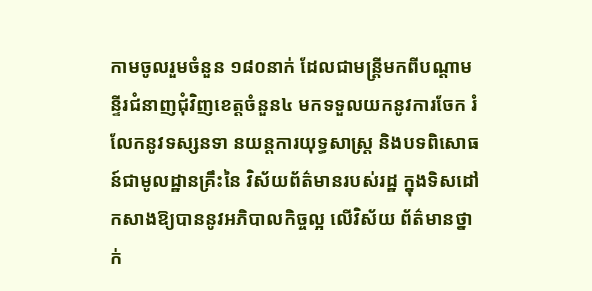កាមចូលរួមចំនួន ១៨០នាក់ ដែលជាមន្រ្តីមកពីបណ្តាមន្ទីរជំនាញជុំវិញខេត្តចំនួន៤ មកទទួលយកនូវការចែក រំលែកនូវទស្សនទា នយន្តការយុទ្ធសាស្ត្រ និងបទពិសោធន៍ជាមូលដ្ឋានគ្រឹះនៃ វិស័យព័ត៌មានរបស់រដ្ឋ ក្នុងទិសដៅកសាងឱ្យបាននូវអភិបាលកិច្ចល្អ លើវិស័យ ព័ត៌មានថ្នាក់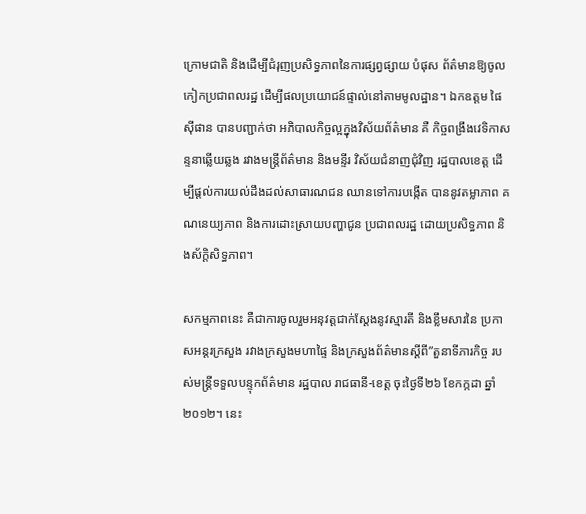ក្រោមជាតិ និងដើម្បីជំរុញប្រសិទ្ធភាពនៃការផ្សព្វផ្សាយ បំផុស ព័ត៌មានឱ្យចូលកៀកប្រជាពលរដ្ឋ ដើម្បីផលប្រយោជន៍ផ្ទាល់នៅតាមមូលដ្ឋាន។ ឯកឧត្តម ផៃ ស៊ីផាន បានបញ្ជាក់ថា អភិបាលកិច្ចល្អក្នុងវិស័យព័ត៌មាន គឺ កិច្ចពង្រឹងវេទិកាសន្ទនាឆ្លើយឆ្លង រវាងមន្ត្រីព័ត៌មាន និងមន្ទីរ វិស័យជំនាញជុំវិញ រដ្ឋបាលខេត្ត ដើម្បីផ្ដល់ការយល់ដឹងដល់សាធារណជន ឈានទៅការបង្កើត បាននូវតម្លាភាព គណនេយ្យភាព និងការដោះស្រាយបញ្ហាជូន ប្រជាពលរដ្ឋ ដោយប្រសិទ្ធភាព និងស័ក្ដិសិទ្ធភាព។

សកម្មភាពនេះ គឺជាការចូលរួមអនុវត្តជាក់ស្តែងនូវស្មារតី និងខ្លឹមសារនៃ ប្រកាសអន្តរក្រសួង រវាងក្រសួងមហាផ្ទៃ និងក្រសួងព័ត៌មានស្តីពី”តួនាទីភារកិច្ច របស់មន្ត្រីទទួលបន្ទុកព័ត៌មាន រដ្ឋបាល រាជធានី-ខេត្ត ចុះថ្ងៃទី២៦ ខែកក្កដា ឆ្នាំ ២០១២។ នេះ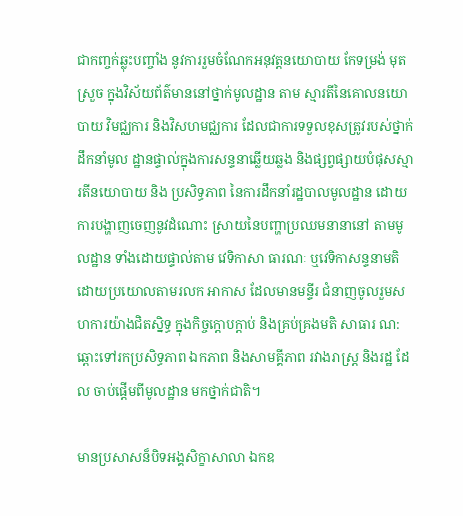ជាកញ្ចក់ឆ្លុះបញ្ចាំង នូវការរួមចំណែកអនុវត្តនយោបាយ កែទម្រង់ មុតស្រួច ក្នុងវិស័យព័ត៌មាននៅថ្នាក់មូលដ្ឋាន តាម ស្មារតីនៃគោលនយោបាយ វិមជ្ឈការ និងវិសហមជ្ឈការ ដែលជាការទទួលខុសត្រូវរបស់ថ្នាក់ដឹកនាំមូល ដ្ឋានផ្ទាល់ក្នុងការសន្ទនាឆ្លើយឆ្លង និងផ្សព្វផ្សាយបំផុសស្មារតីនយោបាយ និង ប្រសិទ្ធភាព នៃការដឹកនាំរដ្ឋបាលមូលដ្ឋាន ដោយការបង្ហាញចេញនូវដំណោះ ស្រាយនៃបញ្ហាប្រឈមនានានៅ តាមមូលដ្ឋាន ទាំងដោយផ្ទាល់តាម វេទិកាសា ធារណៈ ឬវេទិកាសន្ទនាមតិដោយប្រយោលតាមរលក អាកាស ដែលមានមន្ទីរ ជំនាញចូលរួមសហការយ៉ាងជិតស្និទ្ធ ក្នុងកិច្ចក្ដោបក្ដាប់ និងគ្រប់គ្រងមតិ សាធារ ណ: ឆ្ពោះទៅរកប្រសិទ្ធភាព ឯកភាព និងសាមគ្គីភាព រវាងរាស្រ្ត និងរដ្ឋ ដែល ចាប់ផ្តើមពីមូលដ្ឋាន មកថ្នាក់ជាតិ។

មានប្រសាសន៏បិទអង្គសិក្ខាសាលា ឯកឧ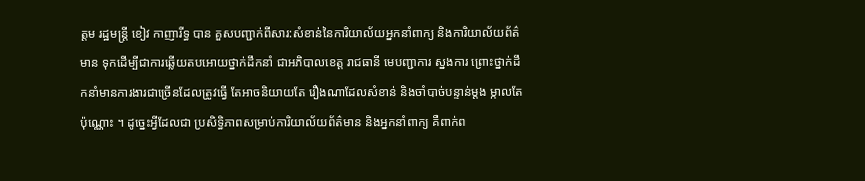ត្តម រដ្ឋមន្រ្តី ខៀវ កាញារីទ្ធ បាន គួសបញ្ជាក់ពីសារ:សំខាន់នៃការិយាល័យអ្នកនាំពាក្យ និងការិយាល័យព័ត៌មាន ទុកដើម្បីជាការឆ្លើយតបអោយថ្នាក់ដឹកនាំ ជាអភិបាលខេត្ត រាជធានី មេបញ្ជាការ ស្នងការ ព្រោះថ្នាក់ដឹកនាំមានការងារជាច្រើនដែលត្រូវធ្វើ តែអាចនិយាយតែ រឿងណាដែលសំខាន់ និងចាំបាច់បន្ទាន់ម្តង ម្កាលតែប៉ុណ្ណោះ ។ ដូច្នេះអ្វីដែលជា ប្រសិទ្ធិភាពសម្រាប់ការិយាល័យព័ត៌មាន និងអ្នកនាំពាក្យ គឺពាក់ព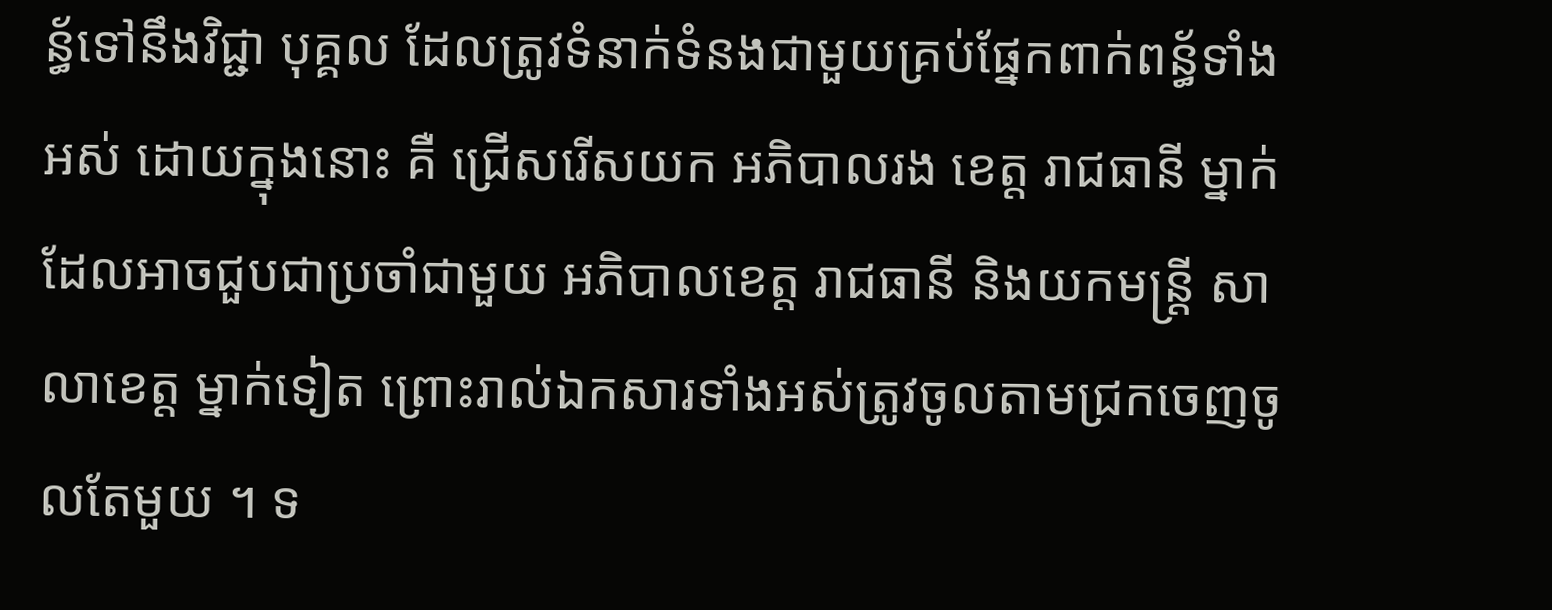ន្ធ័ទៅនឹងវិជ្ជា បុគ្គល ដែលត្រូវទំនាក់ទំនងជាមួយគ្រប់ផ្នែកពាក់ពន្ធ័ទាំងអស់ ដោយក្នុងនោះ គឺ ជ្រើសរើសយក អភិបាលរង ខេត្ត រាជធានី ម្នាក់ដែលអាចជួបជាប្រចាំជាមួយ អភិបាលខេត្ត រាជធានី និងយកមន្រ្តី សាលាខេត្ត ម្នាក់ទៀត ព្រោះរាល់ឯកសារទាំងអស់ត្រូវចូលតាមជ្រកចេញចូលតែមួយ ។ ទ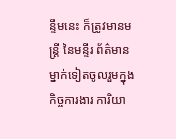ន្ទឹមនេះ ក៏ត្រូវមានមន្រ្តី នៃមន្ទីរ ព័ត៌មាន ម្នាក់ទៀតចូលរួមក្នុងកិច្ចការងារ ការិយា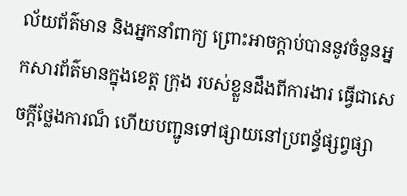ល័យព័ត៌មាន និងអ្នកនាំពាក្យ ព្រោះអាចក្តាប់បាននូវចំនួនអ្នកសារព័ត៌មានក្នុងខេត្ត ក្រុង របស់ខ្លួនដឹងពីការងារ ធ្វើជាសេចក្តីថ្លែងការណ៏ ហើយបញ្ជូនទៅផ្សាយនៅប្រពន្ធ័ផ្សព្វផ្សា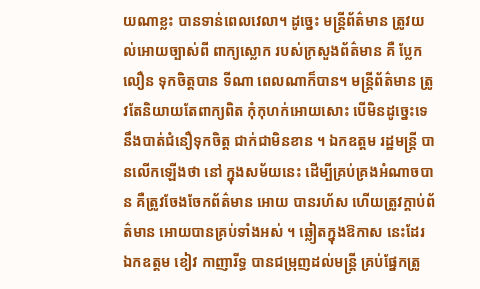យណាខ្លះ បានទាន់ពេលវេលា។ ដូច្នេះ មន្រ្តីព័ត៌មាន ត្រូវយល់អោយច្បាស់ពី ពាក្យស្លោក របស់ក្រសួងព័ត៌មាន គឺ ប្លែក លឿន ទុកចិត្តបាន ទីណា ពេលណាក៏បាន។ មន្ត្រីព័ត៌មាន ត្រូវតែនិយាយតែពាក្យពិត កុំកុហក់អោយសោះ បើមិនដូច្នេះទេ នឹងបាត់ជំនឿទុកចិត្ត ជាក់ជាមិនខាន ។ ឯកឧត្តម រដ្ឋមន្រ្តី បានលើកឡើងថា នៅ ក្នុងសម័យនេះ ដើម្បីគ្រប់គ្រងអំណាចបាន គឺត្រូវចែងចែកព័ត៌មាន អោយ បានរហ័ស ហើយត្រូវក្តាប់ព័ត៌មាន អោយបានគ្រប់ទាំងអស់ ។ ឆ្លៀតក្នុងឱកាស នេះដែរ ឯកឧត្តម ខៀវ កាញារីទ្ធ បានជម្រុញដល់មន្រ្តី គ្រប់ផ្នែកត្រូ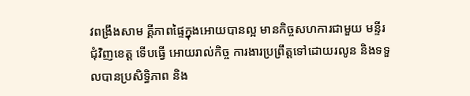វពង្រឹងសាម គ្គីភាពផ្ទៃក្នុងអោយបានល្អ មានកិច្ចសហការជាមួយ មន្ទីរជុំវិញខេត្ត ទើបធ្វើ អោយរាល់កិច្ច ការងារប្រព្រឹត្តទៅដោយរលូន និងទទួលបានប្រសិទ្ធិភាព និង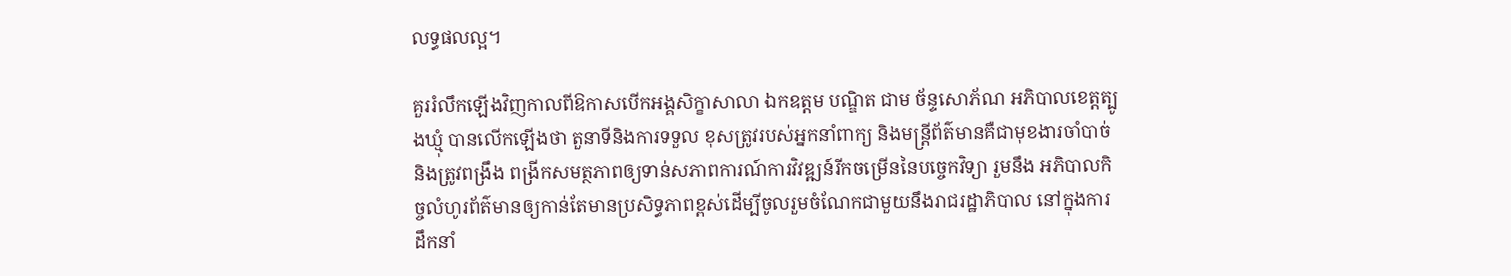លទ្ធផលល្អ។

គួររំលឹកឡើងវិញកាលពីឱកាសបើកអង្គសិក្ខាសាលា ឯកឧត្ដម បណ្ឌិត ជាម ច័ន្ទសោភ័ណ អភិបាលខេត្តត្បូងឃ្មុំ បានលើកឡើងថា តួនាទីនិងការទទួល ខុសត្រូវរបស់អ្នកនាំពាក្យ និងមន្ត្រីព័ត៌មានគឺជាមុខងារចាំបាច់ និងត្រូវពង្រឹង ពង្រីកសមត្ថភាពឲ្យទាន់សភាពការណ៍ការវិវឌ្ឍន៍រីកចម្រើននៃបច្ចេកវិទ្យា រួមនឹង អភិបាលកិច្ចលំហូរព័ត៌មានឲ្យកាន់តែមានប្រសិទ្ធភាពខ្ពស់ដើម្បីចូលរួមចំណែកជាមួយនឹងរាជរដ្ឋាភិបាល នៅក្នុងការដឹកនាំ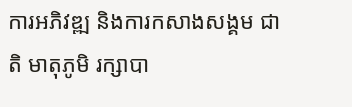ការអភិវឌ្ឍ និងការកសាងសង្គម ជាតិ មាតុភូមិ រក្សាបា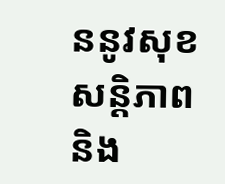ននូវសុខសន្តិភាព និង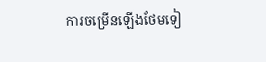ការចម្រើនឡើងថែមទៀ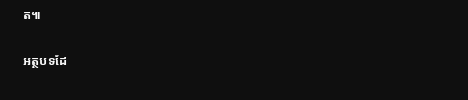ត៕

អត្ថបទដែ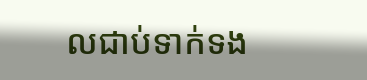លជាប់ទាក់ទង